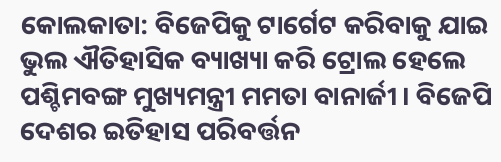କୋଲକାତା: ବିଜେପିକୁ ଟାର୍ଗେଟ କରିବାକୁ ଯାଇ ଭୁଲ ଐତିହାସିକ ବ୍ୟାଖ୍ୟା କରି ଟ୍ରୋଲ ହେଲେ ପଶ୍ଚିମବଙ୍ଗ ମୁଖ୍ୟମନ୍ତ୍ରୀ ମମତା ବାନାର୍ଜୀ । ବିଜେପି ଦେଶର ଇତିହାସ ପରିବର୍ତ୍ତନ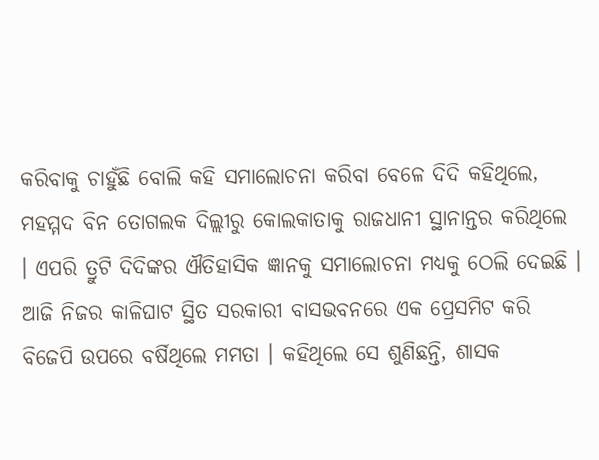କରିବାକୁ ଚାହୁଁଛି ବୋଲି କହି ସମାଲୋଚନା କରିବା ବେଳେ ଦିଦି କହିଥିଲେ, ମହମ୍ମଦ ବିନ ତୋଗଲକ ଦିଲ୍ଲୀରୁ କୋଲକାତାକୁ ରାଜଧାନୀ ସ୍ଥାନାନ୍ତର କରିଥିଲେ । ଏପରି ତ୍ରୁଟି ଦିଦିଙ୍କର ଐତିହାସିକ ଜ୍ଞାନକୁ ସମାଲୋଚନା ମଧ୍ୟକୁ ଠେଲି ଦେଇଛି ।
ଆଜି ନିଜର କାଳିଘାଟ ସ୍ଥିତ ସରକାରୀ ବାସଭବନରେ ଏକ ପ୍ରେସମିଟ କରି ବିଜେପି ଉପରେ ବର୍ଷିଥିଲେ ମମତା । କହିଥିଲେ ସେ ଶୁଣିଛନ୍ତି, ଶାସକ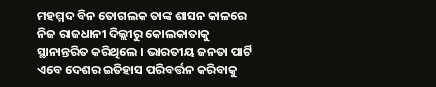ମହମ୍ମଦ ବିନ ତୋଗଲକ ତାଙ୍କ ଶାସନ କାଳରେ ନିଜ ରାଜଧାନୀ ଦିଲ୍ଲୀରୁ କୋଲକାତାକୁ ସ୍ଥାନାନ୍ତରିତ କରିଥିଲେ । ଭାରତୀୟ ଜନତା ପାର୍ଟି ଏବେ ଦେଶର ଇତିହାସ ପରିବର୍ତ୍ତନ କରିବାକୁ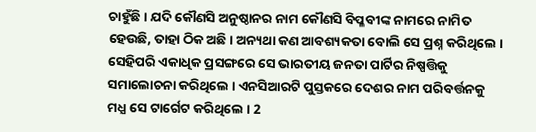ଚାହୁଁଛି । ଯଦି କୌଣସି ଅନୁଷ୍ଠାନର ନାମ କୌଣସି ବିପ୍ଳବୀଙ୍କ ନାମରେ ନାମିତ ହେଉଛି, ତାହା ଠିକ ଅଛି । ଅନ୍ୟଥା କଣ ଆବଶ୍ୟକତା ବୋଲି ସେ ପ୍ରଶ୍ନ କରିଥିଲେ ।
ସେହିପରି ଏକାଧିକ ପ୍ରସଙ୍ଗରେ ସେ ଭାରତୀୟ ଜନତା ପାର୍ଟିର ନିଷ୍ପତ୍ତିକୁ ସମାଲୋଚନା କରିଥିଲେ । ଏନସିଆରଟି ପୁସ୍ତକରେ ଦେଶର ନାମ ପରିବର୍ତ୍ତନକୁ ମଧ୍ଯ ସେ ଟାର୍ଗେଟ କରିଥିଲେ । 2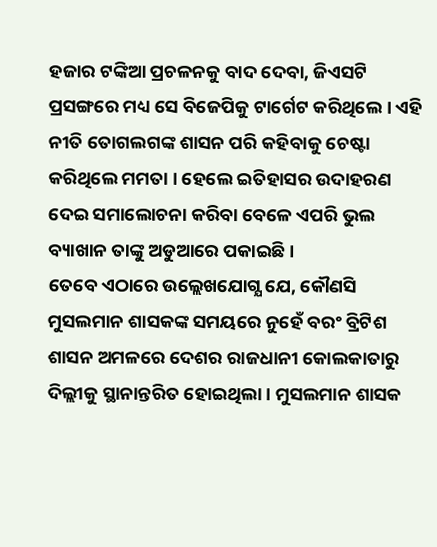ହଜାର ଟଙ୍କିଆ ପ୍ରଚଳନକୁ ବାଦ ଦେବା, ଜିଏସଟି ପ୍ରସଙ୍ଗରେ ମଧ୍ୟ ସେ ବିଜେପିକୁ ଟାର୍ଗେଟ କରିଥିଲେ । ଏହି ନୀତି ତୋଗଲଗଙ୍କ ଶାସନ ପରି କହିବାକୁ ଚେଷ୍ଟା କରିଥିଲେ ମମତା । ହେଲେ ଇତିହାସର ଉଦାହରଣ ଦେଇ ସମାଲୋଚନା କରିବା ବେଳେ ଏପରି ଭୁଲ ବ୍ୟାଖାନ ତାଙ୍କୁ ଅଡୁଆରେ ପକାଇଛି ।
ତେବେ ଏଠାରେ ଉଲ୍ଲେଖଯୋଗ୍ଯ ଯେ, କୌଣସି ମୁସଲମାନ ଶାସକଙ୍କ ସମୟରେ ନୁହେଁ ବରଂ ବ୍ରିଟିଶ ଶାସନ ଅମଳରେ ଦେଶର ରାଜଧାନୀ କୋଲକାତାରୁ ଦିଲ୍ଲୀକୁ ସ୍ଥାନାନ୍ତରିତ ହୋଇଥିଲା । ମୁସଲମାନ ଶାସକ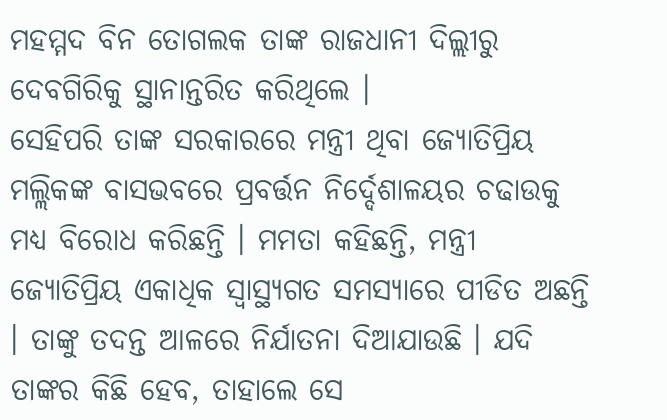ମହମ୍ମଦ ବିନ ତୋଗଲକ ତାଙ୍କ ରାଜଧାନୀ ଦିଲ୍ଲୀରୁ ଦେବଗିରିକୁ ସ୍ଥାନାନ୍ତରିତ କରିଥିଲେ ।
ସେହିପରି ତାଙ୍କ ସରକାରରେ ମନ୍ତ୍ରୀ ଥିବା ଜ୍ୟୋତିପ୍ରିୟ ମଲ୍ଲିକଙ୍କ ବାସଭବରେ ପ୍ରବର୍ତ୍ତନ ନିର୍ଦ୍ଦେଶାଳୟର ଚଢାଉକୁ ମଧ୍ୟ ବିରୋଧ କରିଛନ୍ତି । ମମତା କହିଛନ୍ତି, ମନ୍ତ୍ରୀ ଜ୍ୟୋତିପ୍ରିୟ ଏକାଧିକ ସ୍ବାସ୍ଥ୍ୟଗତ ସମସ୍ୟାରେ ପୀଡିତ ଅଛନ୍ତି । ତାଙ୍କୁ ତଦନ୍ତ ଆଳରେ ନିର୍ଯାତନା ଦିଆଯାଉଛି । ଯଦି ତାଙ୍କର କିଛି ହେବ, ତାହାଲେ ସେ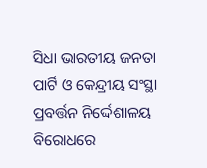ସିଧା ଭାରତୀୟ ଜନତା ପାର୍ଟି ଓ କେନ୍ଦ୍ରୀୟ ସଂସ୍ଥା ପ୍ରବର୍ତ୍ତନ ନିର୍ଦ୍ଦେଶାଳୟ ବିରୋଧରେ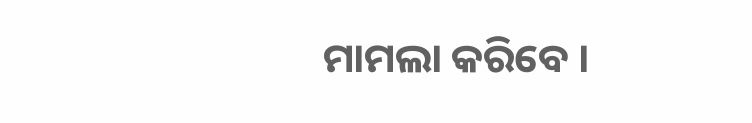ମାମଲା କରିବେ ।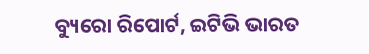ବ୍ୟୁରୋ ରିପୋର୍ଟ, ଇଟିଭି ଭାରତ